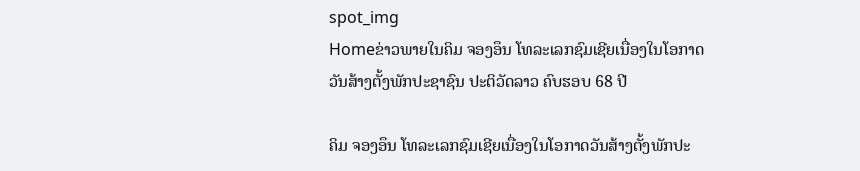spot_img
Homeຂ່າວພາຍໃນຄິມ ຈອງອຶນ ໂທລະເລກຊົມເຊີຍເນື່ອງໃນໂອກາດວັນສ້າງຕັ້ງພັກປະຊາຊົນ ປະຕິວັດລາວ ຄົບຮອບ 68 ປີ

ຄິມ ຈອງອຶນ ໂທລະເລກຊົມເຊີຍເນື່ອງໃນໂອກາດວັນສ້າງຕັ້ງພັກປະ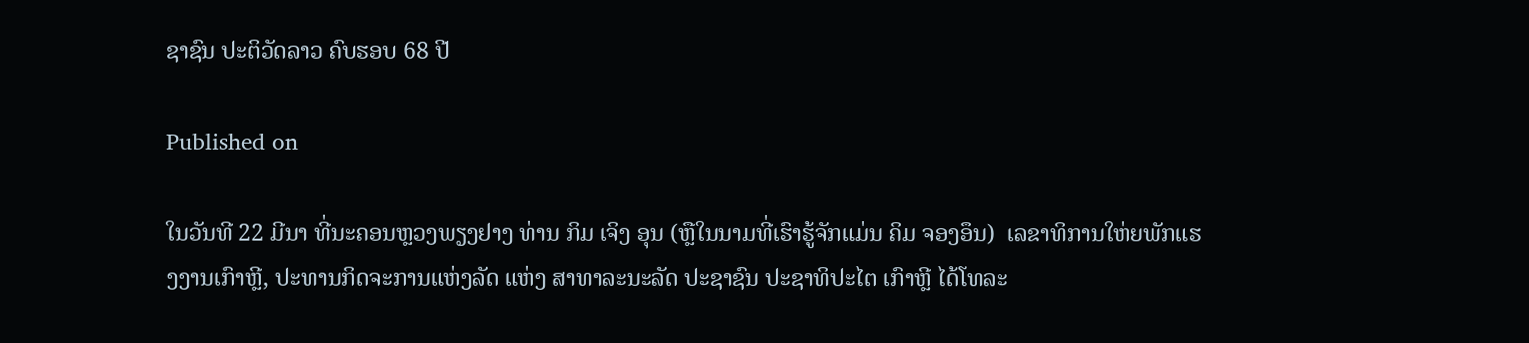ຊາຊົນ ປະຕິວັດລາວ ຄົບຮອບ 68 ປີ

Published on

ໃນວັນທີ 22 ມີນາ ທີ່ນະຄອນຫຼວງພຽງຢາງ ທ່ານ ກິມ ເຈິງ ອຸນ (ຫຼືໃນນາມທີ່ເຮົາຮູ້ຈັກແມ່ນ ຄິມ ຈອງອຶນ)  ເລຂາທິການໃຫ່ຍພັກແຮງງານເກົາຫຼີ, ປະທານກິດຈະການແຫ່ງລັດ ແຫ່ງ ສາທາລະນະລັດ ປະຊາຊົນ ປະຊາທິປະໄຕ ເກົາຫຼີ ໄດ້ໂທລະ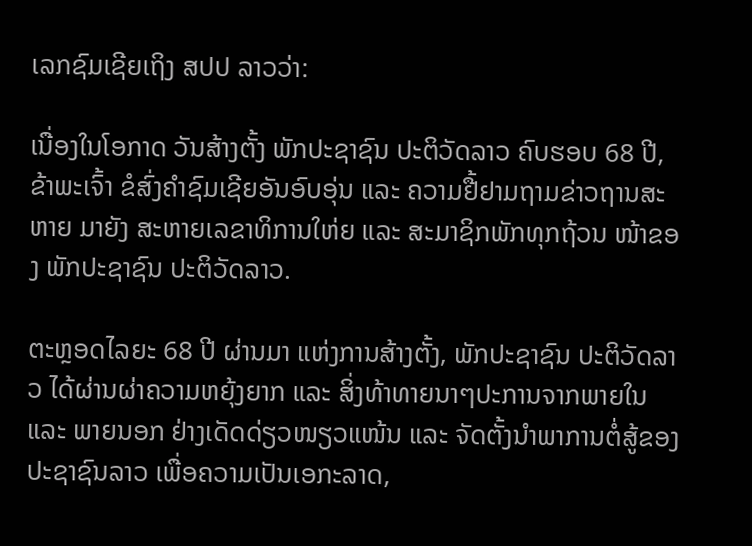ເລກຊົມເຊີຍເຖິງ ສປປ ລາວວ່າ:

ເນື່ອງໃນໂອກາດ ວັນສ້າງຕັ້ງ ພັກປະຊາຊົນ ປະຕິວັດລາວ ຄົບຮອບ 68 ປີ, ຂ້າພະເຈົ້າ ຂໍສົ່ງຄຳຊົມເຊີຍອັນອົບອຸ່ນ ແລະ ຄວາມຢື້ຢາມຖາມຂ່າວຖານສະຫາຍ ມາຍັງ ສະຫາຍເລຂາທິການໃຫ່ຍ ແລະ ສະມາຊິກພັກທຸກຖ້ວນ ໜ້າຂອງ ພັກປະຊາຊົນ ປະຕິວັດລາວ.

ຕະຫຼອດໄລຍະ 68 ປີ ຜ່ານມາ ແຫ່ງການສ້າງຕັ້ງ, ພັກປະຊາຊົນ ປະຕິວັດລາວ ໄດ້ຜ່ານຜ່າຄວາມຫຍຸ້ງຍາກ ແລະ ສິ່ງທ້າທາຍນາໆປະການຈາກພາຍໃນ ແລະ ພາຍນອກ ຢ່າງເດັດດ່ຽວໜຽວແໜ້ນ ແລະ ຈັດຕັ້ງນຳພາການຕໍ່ສູ້ຂອງປະຊາຊົນລາວ ເພື່ອຄວາມເປັນເອກະລາດ,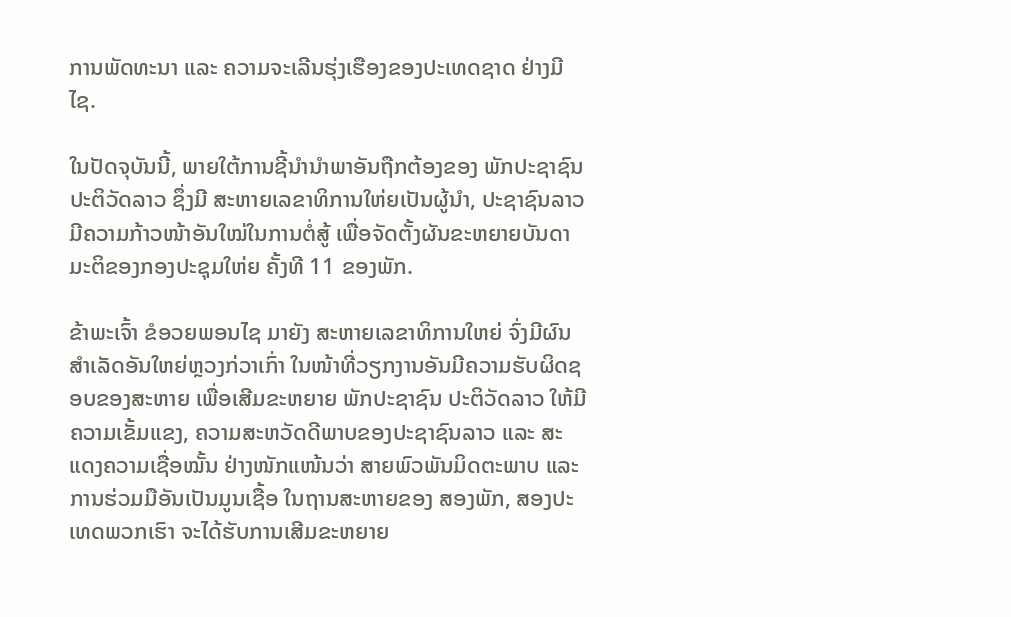ການພັດທະນາ ແລະ ຄວາມຈະເລີນຮຸ່ງເຮືອງຂອງປະເທດຊາດ ຢ່າງມີໄຊ.

ໃນປັດຈຸບັນນີ້, ພາຍໃຕ້ການຊີ້ນໍານໍາພາອັນຖືກຕ້ອງຂອງ ພັກປະຊາຊົນ ປະຕິວັດລາວ ຊຶ່ງມີ ສະຫາຍເລຂາທິການໃຫ່ຍເປັນຜູ້ນໍາ, ປະຊາຊົນລາວ ມີຄວາມກ້າວໜ້າອັນໃໝ່ໃນການຕໍ່ສູ້ ເພື່ອຈັດຕັ້ງຜັນຂະຫຍາຍບັນດາມະຕິຂອງກອງປະຊຸມໃຫ່ຍ ຄັ້ງທີ 11 ຂອງພັກ.

ຂ້າພະເຈົ້າ ຂໍອວຍພອນໄຊ ມາຍັງ ສະຫາຍເລຂາທິການໃຫຍ່ ຈົ່ງມີຜົນສຳເລັດອັນໃຫຍ່ຫຼວງກ່ວາເກົ່າ ໃນໜ້າທີ່ວຽກງານອັນມີຄວາມຮັບຜິດຊອບຂອງສະຫາຍ ເພື່ອເສີມຂະຫຍາຍ ພັກປະຊາຊົນ ປະຕິວັດລາວ ໃຫ້ມີຄວາມເຂັ້ມແຂງ, ຄວາມສະຫວັດດີພາບຂອງປະຊາຊົນລາວ ແລະ ສະແດງຄວາມເຊື່ອໝັ້ນ ຢ່າງໜັກແໜ້ນວ່າ ສາຍພົວພັນມິດຕະພາບ ແລະການຮ່ວມມືອັນເປັນມູນເຊື້ອ ໃນຖານສະຫາຍຂອງ ສອງພັກ, ສອງປະເທດພວກເຮົາ ຈະໄດ້ຮັບການເສີມຂະຫຍາຍ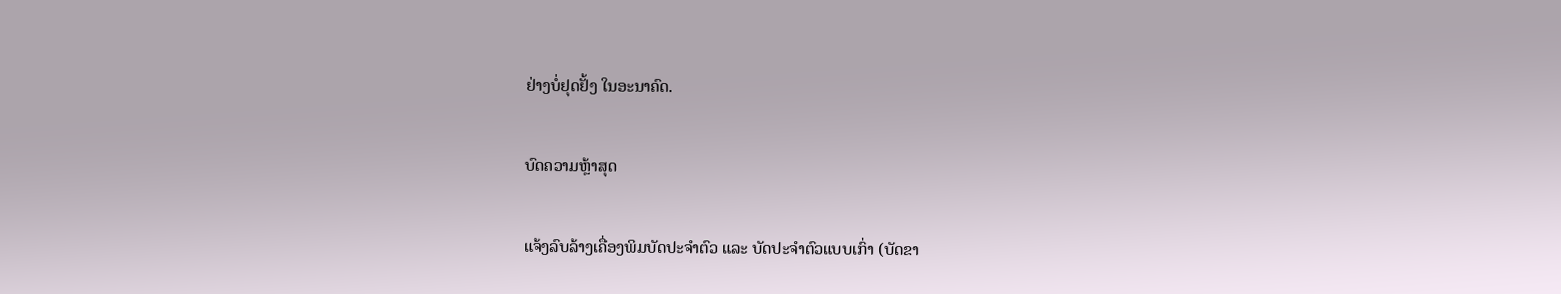ຢ່າງບໍ່ຢຸດຢັ້ງ ໃນອະນາຄົດ.

ບົດຄວາມຫຼ້າສຸດ

ແຈ້ງລົບລ້າງເຄື່ອງພິມບັດປະຈຳຕົວ ແລະ ບັດປະຈຳຕົວແບບເກົ່າ (ບັດຂາ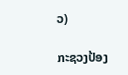ວ)

ກະຊວງປ້ອງ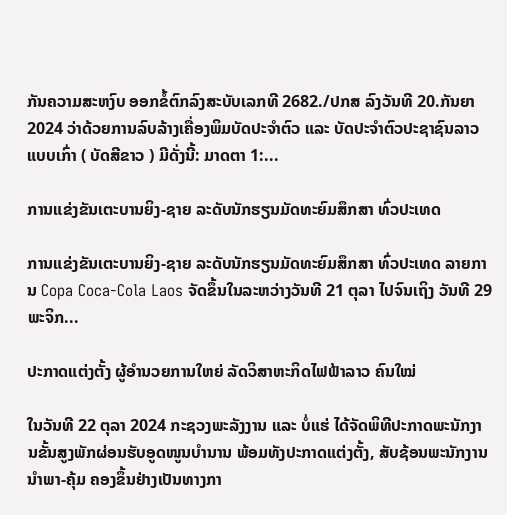ກັນຄວາມສະຫງົບ ອອກຂໍ້ຕົກລົງສະບັບເລກທີ 2682./ປກສ ລົງວັນທີ 20.ກັນຍາ 2024 ວ່າດ້ວຍການລົບລ້າງເຄື່ອງພິມບັດປະຈຳຕົວ ແລະ ບັດປະຈຳຕົວປະຊາຊົນລາວແບບເກົ່າ ( ບັດສີຂາວ ) ມີດັ່ງນີ້: ມາດຕາ 1:...

ການແຂ່ງຂັນເຕະບານຍິງ-ຊາຍ ລະດັບນັກຮຽນມັດທະຍົມສຶກສາ ທົ່ວປະເທດ

ການແຂ່ງຂັນເຕະບານຍິງ-ຊາຍ ລະດັບນັກຮຽນມັດທະຍົມສຶກສາ ທົ່ວປະເທດ ລາຍການ Copa Coca-Cola Laos ຈັດຂຶ້ນໃນລະຫວ່າງວັນທີ 21 ຕຸລາ ໄປຈົນເຖິງ ວັນທີ 29 ພະຈິກ...

ປະກາດແຕ່ງຕັ້ງ ຜູ້ອຳນວຍການໃຫຍ່ ລັດວິສາຫະກິດໄຟຟ້າລາວ ຄົນໃໝ່

ໃນວັນທີ 22 ຕຸລາ 2024 ກະຊວງພະລັງງານ ແລະ ບໍ່ແຮ່ ໄດ້ຈັດພິທີປະກາດພະນັກງານຂັ້ນສູງພັກຜ່ອນຮັບອູດໜູນບຳນານ ພ້ອມທັງປະກາດແຕ່ງຕັ້ງ, ສັບຊ້ອນພະນັກງານນຳພາ-ຄຸ້ມ ຄອງຂຶ້ນຢ່າງເປັນທາງກາ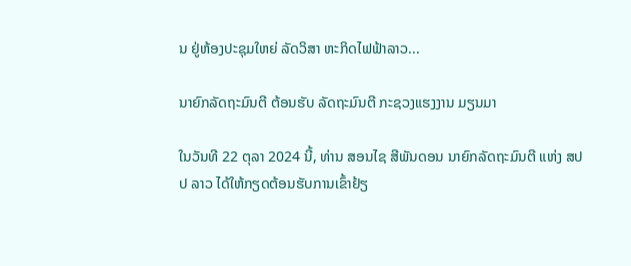ນ ຢູ່ຫ້ອງປະຊຸມໃຫຍ່ ລັດວິສາ ຫະກິດໄຟຟ້າລາວ...

ນາຍົກລັດຖະມົນຕີ ຕ້ອນຮັບ ລັດຖະມົນຕີ ກະຊວງແຮງງານ ມຽນມາ

ໃນວັນທີ 22 ຕຸລາ 2024 ນີ້, ທ່ານ ສອນໄຊ ສີພັນດອນ ນາຍົກລັດຖະມົນຕີ ແຫ່ງ ສປປ ລາວ ໄດ້ໃຫ້ກຽດຕ້ອນຮັບການເຂົ້າຢ້ຽ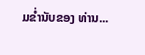ມຂໍ່ານັບຂອງ ທ່ານ...